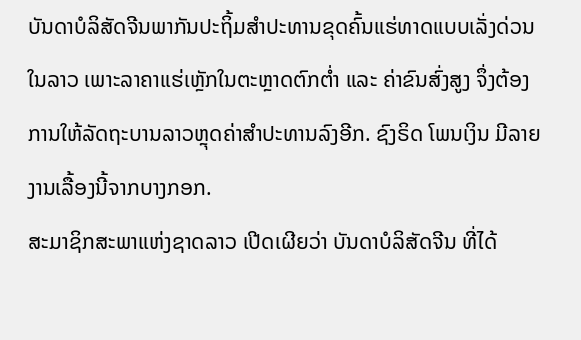ບັນດາບໍລິສັດຈີນພາກັນປະຖິ້ມສຳປະທານຂຸດຄົ້ນແຮ່ທາດແບບເລັ່ງດ່ວນໃນລາວ ເພາະລາຄາແຮ່ເຫຼັກໃນຕະຫຼາດຕົກຕໍ່າ ແລະ ຄ່າຂົນສົ່ງສູງ ຈຶ່ງຕ້ອງການໃຫ້ລັດຖະບານລາວຫຼຸດຄ່າສຳປະທານລົງອີກ. ຊົງຣິດ ໂພນເງິນ ມີລາຍງານເລື້ອງນີ້ຈາກບາງກອກ.
ສະມາຊິກສະພາແຫ່ງຊາດລາວ ເປີດເຜີຍວ່າ ບັນດາບໍລິສັດຈີນ ທີ່ໄດ້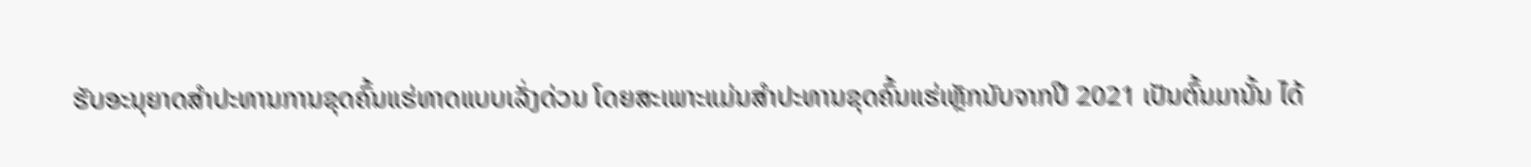ຮັບອະນຸຍາດສຳປະທານການຂຸດຄົ້ນແຮ່ທາດແບບເລັ່ງດ່ວນ ໂດຍສະເພາະແມ່ນສຳປະທານຂຸດຄົ້ນແຮ່ເຫຼັກນັບຈາກປີ 2021 ເປັນຕົ້ນມານັ້ນ ໄດ້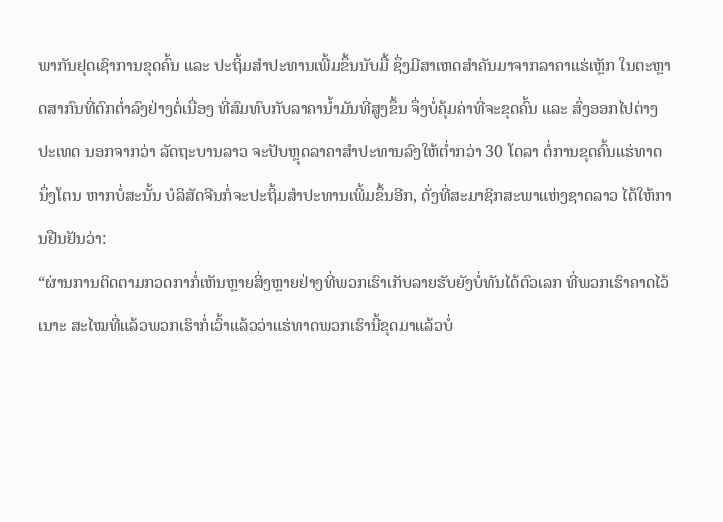ພາກັນຢຸດເຊົາການຂຸດຄົ້ນ ແລະ ປະຖິ້ມສຳປະທານເພີ້ມຂຶ້ນນັບມື້ ຊຶ່ງມີສາເຫດສຳຄັນມາຈາກລາຄາແຮ່ເຫຼັກ ໃນຕະຫຼາດສາກົນທີ່ຕົກຕໍ່າລົງຢ່າງຕໍ່ເນື່ອງ ທີ່ສົມທົບກັບລາຄານໍ້າມັນທີ່ສູງຂຶ້ນ ຈຶ່ງບໍ່ຄຸ້ມຄ່າທີ່ຈະຂຸດຄົ້ນ ແລະ ສົ່ງອອກໄປຕ່າງປະເທດ ນອກຈາກວ່າ ລັດຖະບານລາວ ຈະປັບຫຼຸດລາຄາສຳປະທານລົງໃຫ້ຕໍ່າກວ່າ 30 ໂດລາ ຕໍ່ການຂຸດຄົ້ນແຮ່ທາດ ນຶ່ງໂຕນ ຫາກບໍ່ສະນັ້ນ ບໍລິສັດຈີນກໍ່ຈະປະຖິ້ມສຳປະທານເພີ້ມຂຶ້ນອີກ, ດັ່ງທີ່ສະມາຊິກສະພາແຫ່ງຊາດລາວ ໄດ້ໃຫ້ການຢືນຢັນວ່າ:
“ຜ່ານການຕິດຕາມກວດກາກໍ່ເຫັນຫຼາຍສິ່ງຫຼາຍຢ່າງທີ່ພວກເຮົາເກັບລາຍຮັບຍັງບໍ່ທັນໄດ້ຕົວເລກ ທີ່ພວກເຮົາຄາດໄວ້ເນາະ ສະໄໝທີ່ແລ້ວພວກເຮົາກໍ່ເວົ້າແລ້ວວ່າແຮ່ທາດພວກເຮົານີ້ຂຸດມາແລ້ວບໍ່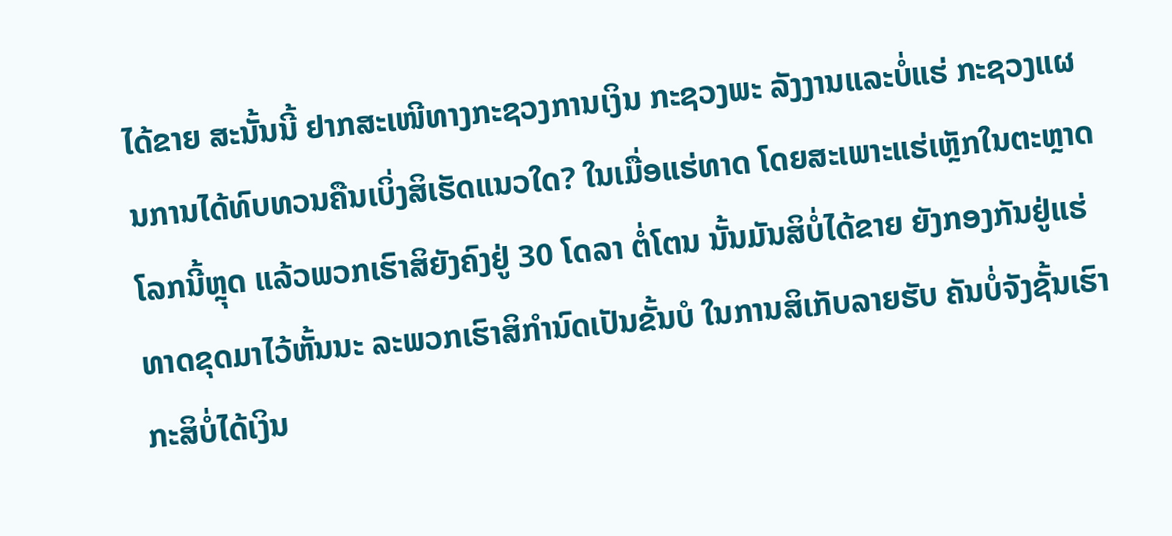ໄດ້ຂາຍ ສະນັ້ນນີ້ ຢາກສະເໜີທາງກະຊວງການເງິນ ກະຊວງພະ ລັງງານແລະບໍ່ແຮ່ ກະຊວງແຜນການໄດ້ທົບທວນຄືນເບິ່ງສິເຮັດແນວໃດ? ໃນເມື່ອແຮ່ທາດ ໂດຍສະເພາະແຮ່ເຫຼັກໃນຕະຫຼາດໂລກນີ້ຫຼຸດ ແລ້ວພວກເຮົາສິຍັງຄົງຢູ່ 30 ໂດລາ ຕໍ່ໂຕນ ນັ້ນມັນສິບໍ່ໄດ້ຂາຍ ຍັງກອງກັນຢູ່ແຮ່ທາດຂຸດມາໄວ້ຫັ້ນນະ ລະພວກເຮົາສິກຳນົດເປັນຂັ້ນບໍ ໃນການສິເກັບລາຍຮັບ ຄັນບໍ່ຈັງຊັ້ນເຮົາກະສິບໍ່ໄດ້ເງິນ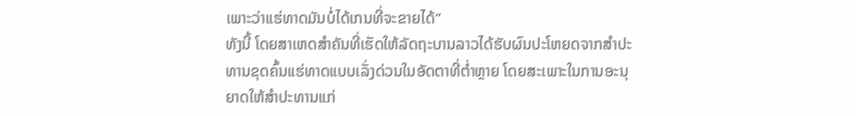ເພາະວ່າແຮ່ທາດມັນບໍ່ໄດ້ເກນທີ່ຈະຂາຍໄດ້”
ທັງນີ້ ໂດຍສາເຫດສຳຄັນທີ່ເຮັດໃຫ້ລັດຖະບານລາວໄດ້ຮັບຜົນປະໂຫຍດຈາກສຳປະ ທານຂຸດຄົ້ນແຮ່ທາດແບບເລັ່ງດ່ວນໃນອັດຕາທີ່ຕໍ່າຫຼາຍ ໂດຍສະເພາະໃນການອະນຸ ຍາດໃຫ້ສຳປະທານແກ່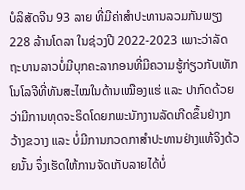ບໍລິສັດຈີນ 93 ລາຍ ທີ່ມີຄ່າສຳປະທານລວມກັນພຽງ 228 ລ້ານໂດລາ ໃນຊ່ວງປີ 2022-2023 ເພາະວ່າລັດຖະບານລາວບໍ່ມີບຸກຄະລາກອນທີ່ມີຄວາມຮູ້ກ່ຽວກັບເທັກໂນໂລຈີທີ່ທັນສະໄໝໃນດ້ານເໝືອງແຮ່ ແລະ ປາກົດດ້ວຍວ່າມີການທຸດຈະຣິດໂດຍກພະນັກງານລັດເກີດຂຶ້ນຢ່າງກວ້າງຂວາງ ແລະ ບໍ່ມີການກວດກາສຳປະທານຢ່າງແທ້ຈິງດ້ວຍນັ້ນ ຈຶ່ງເຮັດໃຫ້ການຈັດເກັບລາຍໄດ້ບໍ່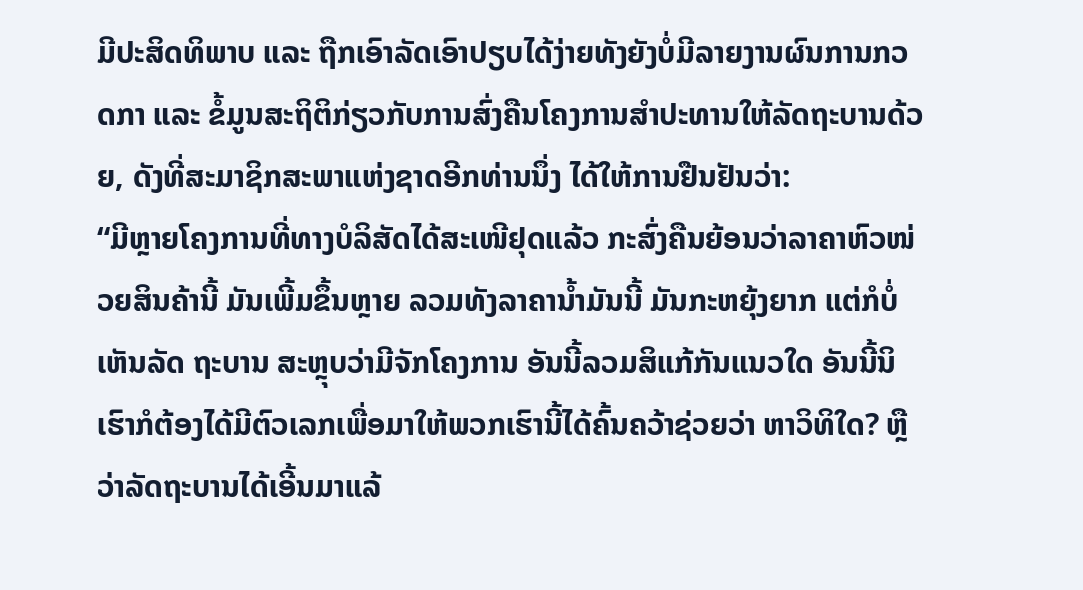ມີປະສິດທິພາບ ແລະ ຖືກເອົາລັດເອົາປຽບໄດ້ງ່າຍທັງຍັງບໍ່ມີລາຍງານຜົນການກວດກາ ແລະ ຂໍ້ມູນສະຖິຕິກ່ຽວກັບການສົ່ງຄືນໂຄງການສຳປະທານໃຫ້ລັດຖະບານດ້ວຍ, ດັງທີ່ສະມາຊິກສະພາແຫ່ງຊາດອີກທ່ານນຶ່ງ ໄດ້ໃຫ້ການຢືນຢັນວ່າ:
“ມີຫຼາຍໂຄງການທີ່ທາງບໍລິສັດໄດ້ສະເໜີຢຸດແລ້ວ ກະສົ່ງຄືນຍ້ອນວ່າລາຄາຫົວໜ່ວຍສິນຄ້ານີ້ ມັນເພີ້ມຂຶ້ນຫຼາຍ ລວມທັງລາຄານໍ້າມັນນີ້ ມັນກະຫຍຸ້ງຍາກ ແຕ່ກໍບໍ່ເຫັນລັດ ຖະບານ ສະຫຼຸບວ່າມີຈັກໂຄງການ ອັນນີ້ລວມສິແກ້ກັນແນວໃດ ອັນນີ້ນິ ເຮົາກໍຕ້ອງໄດ້ມີຕົວເລກເພື່ອມາໃຫ້ພວກເຮົານີ້ໄດ້ຄົ້ນຄວ້າຊ່ວຍວ່າ ຫາວິທິໃດ? ຫຼືວ່າລັດຖະບານໄດ້ເອີ້ນມາແລ້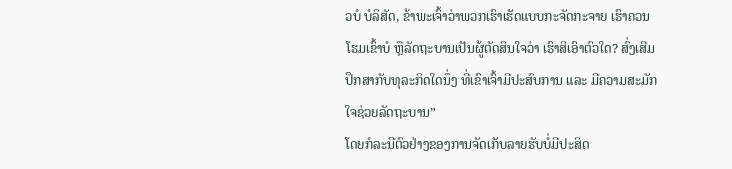ວບໍ ບໍລິສັດ, ຂ້າພະເຈົ້າວ່າພວກເຮົາເຮັດແບບກະຈັດກະຈາຍ ເຮົາຄວນໂຮມເຂົ້າບໍ ຫຼືລັດຖະບານເປັນຜູ້ຕັດສິນໃຈວ່າ ເຮົາສິເອົາຕົວໃດ? ສົ່ງເສີມ ປຶກສາກັບທຸລະກິດໃດນຶ່ງ ທີ່ເຂົາເຈົ້າມີປະສົບການ ແລະ ມີຄວາມສະມັກໃຈຊ່ວຍລັດຖະບານ”
ໂດຍກໍລະນີຕົວຢ່າງຂອງການຈັດເກັບລາຍຮັບບໍ່ມີປະສິດ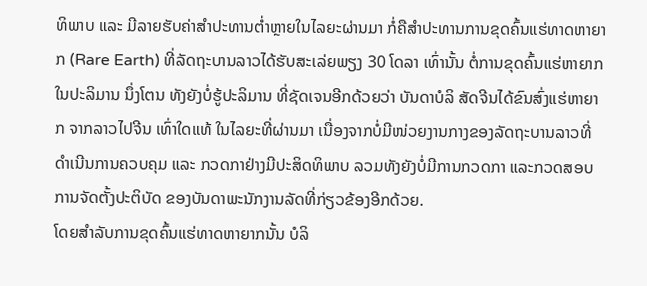ທິພາບ ແລະ ມີລາຍຮັບຄ່າສຳປະທານຕໍ່າຫຼາຍໃນໄລຍະຜ່ານມາ ກໍ່ຄືສຳປະທານການຂຸດຄົ້ນແຮ່ທາດຫາຍາກ (Rare Earth) ທີ່ລັດຖະບານລາວໄດ້ຮັບສະເລ່ຍພຽງ 30 ໂດລາ ເທົ່ານັ້ນ ຕໍ່ການຂຸດຄົ້ນແຮ່ຫາຍາກໃນປະລິມານ ນຶ່ງໂຕນ ທັງຍັງບໍ່ຮູ້ປະລິມານ ທີ່ຊັດເຈນອີກດ້ວຍວ່າ ບັນດາບໍລິ ສັດຈີນໄດ້ຂົນສົ່ງແຮ່ຫາຍາກ ຈາກລາວໄປຈີນ ເທົ່າໃດແທ້ ໃນໄລຍະທີ່ຜ່ານມາ ເນື່ອງຈາກບໍ່ມີໜ່ວຍງານກາງຂອງລັດຖະບານລາວທີ່ດຳເນີນການຄວບຄຸມ ແລະ ກວດກາຢ່າງມີປະສິດທິພາບ ລວມທັງຍັງບໍ່ມີການກວດກາ ແລະກວດສອບການຈັດຕັ້ງປະຕິບັດ ຂອງບັນດາພະນັກງານລັດທີ່ກ່ຽວຂ້ອງອີກດ້ວຍ.
ໂດຍສຳລັບການຂຸດຄົ້ນແຮ່ທາດຫາຍາກນັ້ນ ບໍລິ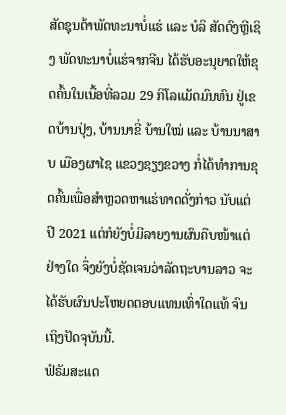ສັດຊຸນຕ້າພັດທະນາບໍ່ແຮ່ ແລະ ບໍລິ ສັດຕົງຫຼີເຊິງ ພັດທະນາບໍ່ແຮ່ຈາກຈີນ ໄດ້ຮັບອະນຸຍາດໃຫ້ຂຸດຄົ້ນໃນເນື້ອທີ່ລວມ 29 ກິໂລແມັດມົນທົນ ຢູ່ເຂດບ້ານປຸ່ງ, ບ້ານນາຂີ່ ບ້ານໃໝ່ ແລະ ບ້ານນາສາບ ເມືອງຜາໄຊ ແຂວງຊຽງຂວາງ ກໍ່ໄດ້ທຳການຂຸດຄົ້ນເພື່ອສຳຫຼວດຫາແຮ່ທາດດັ່ງກ່າວ ນັບແຕ່ປີ 2021 ແຕ່ກໍຍັງບໍ່ມີລາຍງານຜົນຄືບໜ້າແຕ່ຢ່າງໃດ ຈຶ່ງຍັງບໍ່ຊັດເຈນວ່າລັດຖະບານລາວ ຈະໄດ້ຮັບຜົນປະໂຫຍດຕອບແທນເທົ່າໃດແທ້ ຈົນເຖິງປັດຈຸບັນນີ້.
ຟໍຣັມສະແດ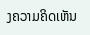ງຄວາມຄິດເຫັນ